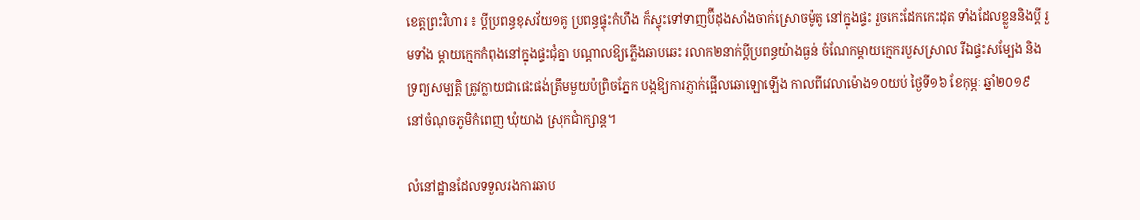ខេត្តព្រះវិហារ ៖ ប្តីប្រពន្ធខុសវ័យ១គូ ប្រពន្ធផ្ទុះកំហឹង ក៏ស្ទុះទៅទាញប៊ីដុងសាំងចាក់ស្រោចម៉ូតូ នៅក្នុងផ្ទះ រួចកេះដែកកេះដុត ទាំងដែលខ្លួននិងប្តី រួមទាំង ម្តាយក្មេកកំពុងនៅក្នុងផ្ទះជុំគ្នា បណ្តាលឱ្យភ្លើងឆាបឆេះ រលាក២នាក់ប្តីប្រពន្ធយ៉ាងធ្ងន់ ចំណែកម្តាយក្មេករបួសស្រាល រីឯផ្ទះសម្បែង និងទ្រព្យសម្បត្តិ ត្រូវក្លាយជាផេះផង់ត្រឹមមួយប៉ព្រិចភ្នែក បង្កឱ្យការភ្ញាក់ផ្អើលឆោឡោឡើង កាលពីវេលាម៉ោង១០យប់ ថ្ងៃទី១៦ ខែកុម្ភៈ ឆ្នាំ២០១៩ នៅចំណុចភូមិកំពេញ ឃុំយាង ស្រុកជាំក្សាន្ត។

លំនៅដ្ឋានដែលទទួលរងការឆាប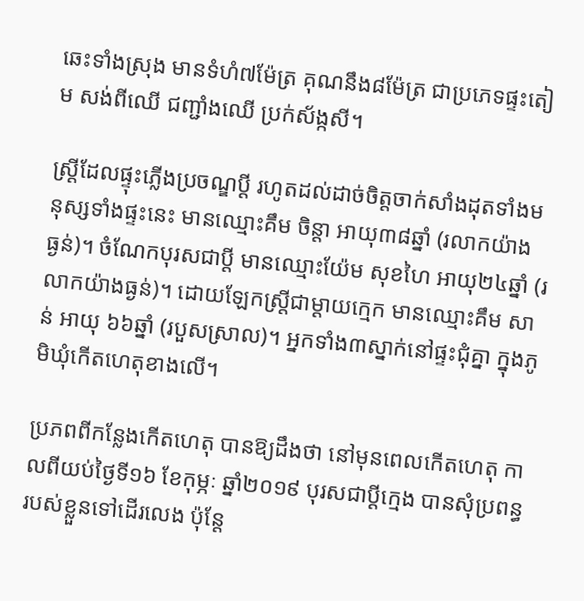ឆេះទាំងស្រុង មានទំហំ៧ម៉ែត្រ គុណនឹង៨ម៉ែត្រ ជាប្រភេទផ្ទះតៀម សង់ពីឈើ ជញ្ជាំងឈើ ប្រក់ស័ង្កសី។

ស្ត្រីដែលផ្ទុះភ្លើងប្រចណ្ឌប្តី រហូតដល់ដាច់ចិត្តចាក់សាំងដុតទាំងមនុស្សទាំងផ្ទះនេះ មានឈ្មោះគឹម ចិន្តា អាយុ៣៨ឆ្នាំ (រលាកយ៉ាង ធ្ងន់)។ ចំណែកបុរសជាប្តី មានឈ្មោះយ៉ែម សុខហៃ អាយុ២៤ឆ្នាំ (រលាកយ៉ាងធ្ងន់)។ ដោយឡែកស្ត្រីជាម្តាយក្មេក មានឈ្មោះគឹម សាន់ អាយុ ៦៦ឆ្នាំ (របួសស្រាល)។ អ្នកទាំង៣ស្នាក់នៅផ្ទះជុំគ្នា ក្នុងភូមិឃុំកើតហេតុខាងលើ។

ប្រភពពីកន្លែងកើតហេតុ បានឱ្យដឹងថា នៅមុនពេលកើតហេតុ កាលពីយប់ថ្ងៃទី១៦ ខែកុម្ភៈ ឆ្នាំ២០១៩ បុរសជាប្តីក្មេង បានសុំប្រពន្ធរបស់ខ្លួនទៅដើរលេង ប៉ុន្តែ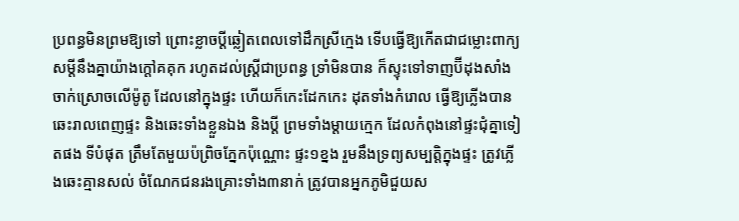ប្រពន្ធមិនព្រមឱ្យទៅ ព្រោះខ្លាចប្តីឆ្លៀតពេលទៅដឹកស្រីក្មេង ទើបធ្វើឱ្យកើតជាជម្លោះពាក្យសម្តីនឹងគ្នាយ៉ាងក្តៅគគុក រហូតដល់ស្ត្រីជាប្រពន្ធ ទ្រាំមិនបាន ក៏ស្ទុះទៅទាញប៊ីដុងសាំង ចាក់ស្រោចលើម៉ូតូ ដែលនៅក្នុងផ្ទះ ហើយក៏កេះដែកកេះ ដុតទាំងកំរោល ធ្វើឱ្យភ្លើងបានឆេះរាលពេញផ្ទះ និងឆេះទាំងខ្លួនឯង និងប្តី ព្រមទាំងម្តាយក្មេក ដែលកំពុងនៅផ្ទះជុំគ្នាទៀតផង ទីបំផុត ត្រឹមតែមួយប៉ព្រិចភ្នែកប៉ុណ្ណោះ ផ្ទះ១ខ្នង រួមនឹងទ្រព្យសម្បត្តិក្នុងផ្ទះ ត្រូវភ្លើងឆេះគ្មានសល់ ចំណែកជនរងគ្រោះទាំង៣នាក់ ត្រូវបានអ្នកភូមិជួយស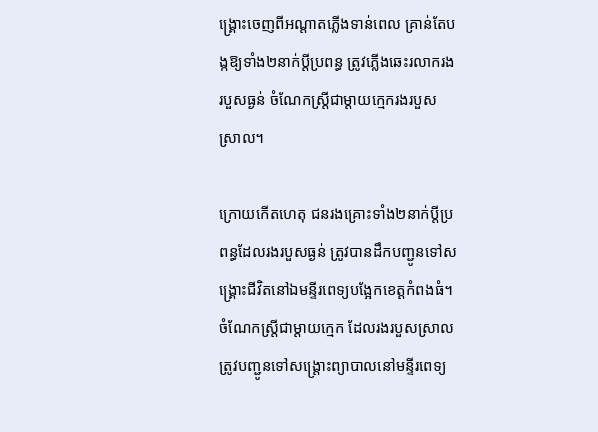ង្គ្រោះចេញពីអណ្តាតភ្លើងទាន់ពេល គ្រាន់តែបង្កឱ្យទាំង២នាក់ប្តីប្រពន្ធ ត្រូវភ្លើងឆេះរលាករងរបួសធ្ងន់ ចំណែកស្ត្រីជាម្តាយក្មេករងរបួសស្រាល។

ក្រោយកើតហេតុ ជនរងគ្រោះទាំង២នាក់ប្តីប្រពន្ធដែលរងរបួសធ្ងន់ ត្រូវបានដឹកបញ្ជូនទៅសង្គ្រោះជីវិតនៅឯមន្ទីរពេទ្យបង្អែកខេត្តកំពងធំ។ ចំណែកស្ត្រីជាម្តាយក្មេក ដែលរងរបួសស្រាល ត្រូវបញ្ជូនទៅសង្ត្រោះព្យាបាលនៅមន្ទីរពេទ្យ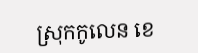ស្រុកកូលេន ខេ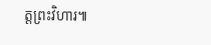ត្តព្រះវិហារ៕